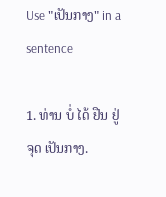Use "ເປັນກາງ" in a sentence

1. ທ່ານ ບໍ່ ໄດ້ ຢືນ ຢູ່ ຈຸດ ເປັນກາງ.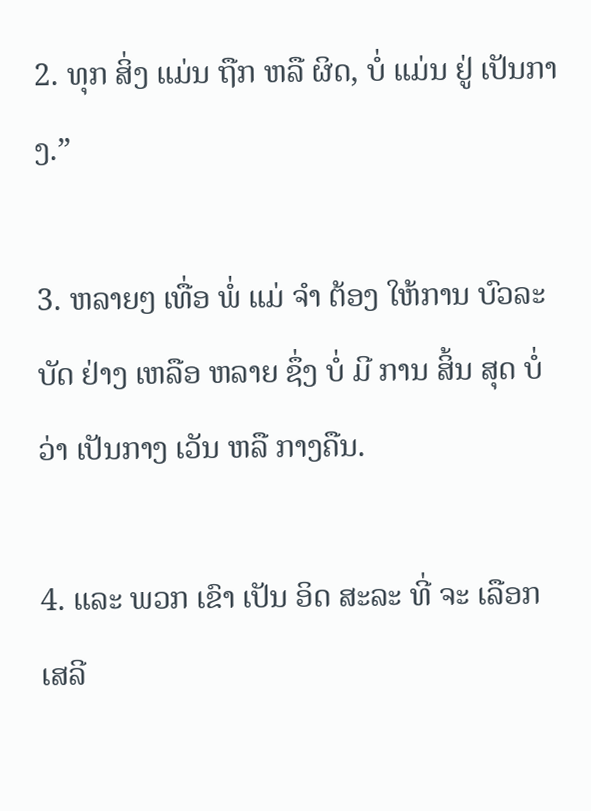2. ທຸກ ສິ່ງ ແມ່ນ ຖືກ ຫລື ຜິດ, ບໍ່ ແມ່ນ ຢູ່ ເປັນກາງ.”

3. ຫລາຍໆ ເທື່ອ ພໍ່ ແມ່ ຈໍາ ຕ້ອງ ໃຫ້ການ ບົວລະບັດ ຢ່າງ ເຫລືອ ຫລາຍ ຊຶ່ງ ບໍ່ ມີ ການ ສິ້ນ ສຸດ ບໍ່ ວ່າ ເປັນກາງ ເວັນ ຫລື ກາງຄືນ.

4. ແລະ ພວກ ເຂົາ ເປັນ ອິດ ສະລະ ທີ່ ຈະ ເລືອກ ເສລີ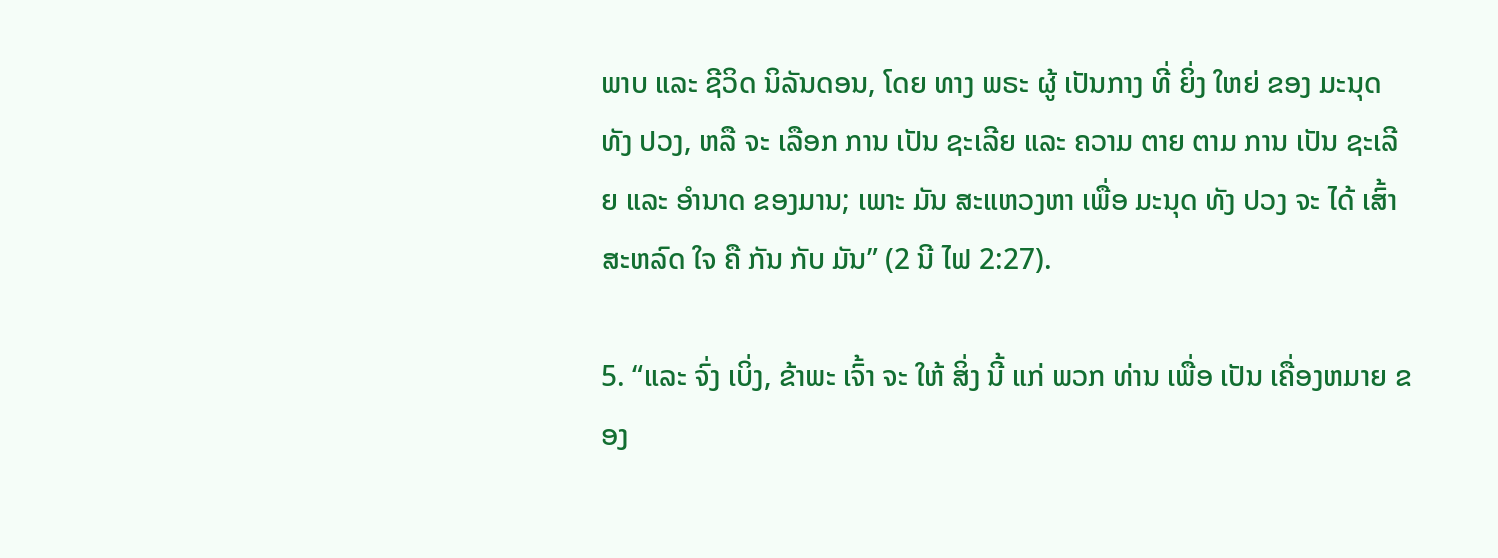ພາບ ແລະ ຊີວິດ ນິລັນດອນ, ໂດຍ ທາງ ພຣະ ຜູ້ ເປັນກາງ ທີ່ ຍິ່ງ ໃຫຍ່ ຂອງ ມະນຸດ ທັງ ປວງ, ຫລື ຈະ ເລືອກ ການ ເປັນ ຊະເລີຍ ແລະ ຄວາມ ຕາຍ ຕາມ ການ ເປັນ ຊະເລີຍ ແລະ ອໍານາດ ຂອງມານ; ເພາະ ມັນ ສະແຫວງຫາ ເພື່ອ ມະນຸດ ທັງ ປວງ ຈະ ໄດ້ ເສົ້າສະຫລົດ ໃຈ ຄື ກັນ ກັບ ມັນ” (2 ນີ ໄຟ 2:27).

5. “ແລະ ຈົ່ງ ເບິ່ງ, ຂ້າພະ ເຈົ້າ ຈະ ໃຫ້ ສິ່ງ ນີ້ ແກ່ ພວກ ທ່ານ ເພື່ອ ເປັນ ເຄື່ອງຫມາຍ ຂອງ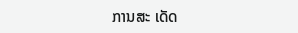ການສະ ເດັດ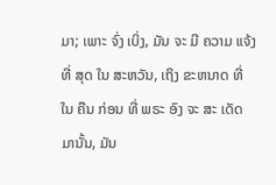ມາ; ເພາະ ຈົ່ງ ເບິ່ງ, ມັນ ຈະ ມີ ຄວາມ ແຈ້ງ ທີ່ ສຸດ ໃນ ສະຫວັນ, ເຖິງ ຂະຫນາດ ທີ່ ໃນ ຄືນ ກ່ອນ ທີ່ ພຣະ ອົງ ຈະ ສະ ເດັດ ມານັ້ນ, ມັນ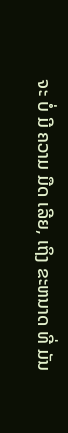ຈະ ບໍ່ ມີ ຄວາມ ມືດ ເລີຍ, ເຖິງ ຂະຫນາດ ທີ່ ມັນ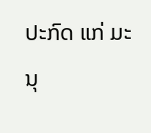ປະກົດ ແກ່ ມະນຸ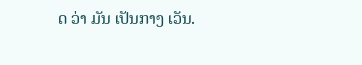ດ ວ່າ ມັນ ເປັນກາງ ເວັນ.